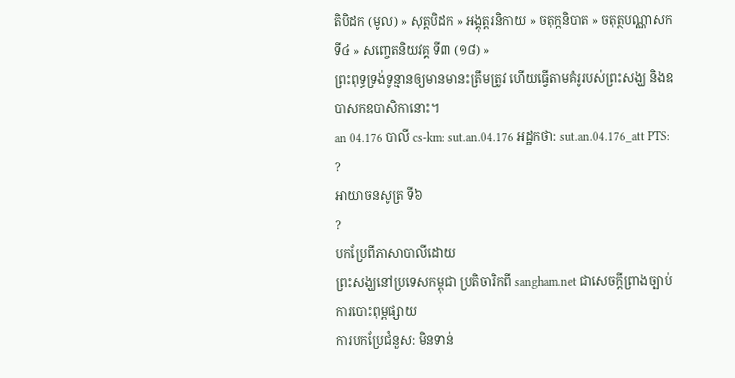តិបិដក (មូល) » សុត្តបិដក » អង្គុត្តរនិកាយ » ចតុក្កនិបាត » ចតុត្ថបណ្ណាសក ទី៤ » សញ្ចេតនិយវគ្គ ទី៣ (១៨) »
ព្រះពុទ្ធទ្រង់ទូន្មានឲ្យមានមានះត្រឹមត្រូវ ហើយធ្វើតាមគំរូរបស់ព្រះសង្ឃ និងឧបាសកឧបាសិកានោះ។
an 04.176 បាលី cs-km: sut.an.04.176 អដ្ឋកថា: sut.an.04.176_att PTS: ?
អាយាចនសូត្រ ទី៦
?
បកប្រែពីភាសាបាលីដោយ
ព្រះសង្ឃនៅប្រទេសកម្ពុជា ប្រតិចារិកពី sangham.net ជាសេចក្តីព្រាងច្បាប់ការបោះពុម្ពផ្សាយ
ការបកប្រែជំនួស: មិនទាន់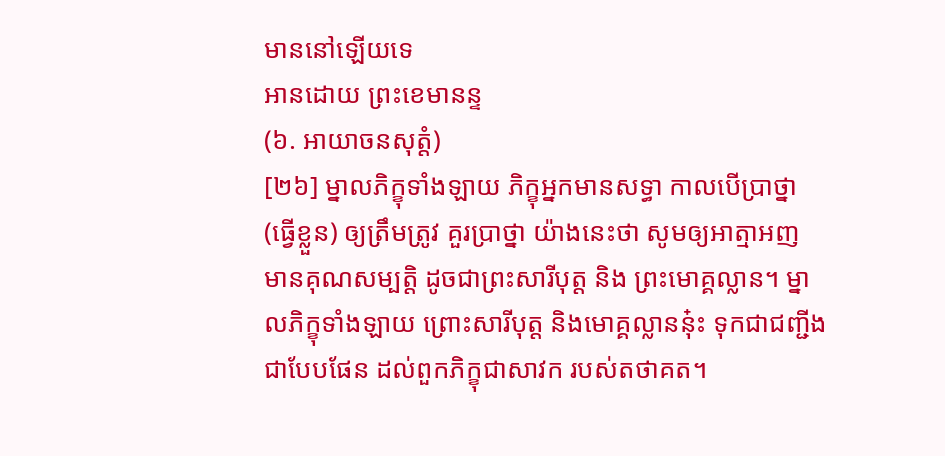មាននៅឡើយទេ
អានដោយ ព្រះខេមានន្ទ
(៦. អាយាចនសុត្តំ)
[២៦] ម្នាលភិក្ខុទាំងឡាយ ភិក្ខុអ្នកមានសទ្ធា កាលបើប្រាថ្នា (ធ្វើខ្លួន) ឲ្យត្រឹមត្រូវ គួរបា្រថ្នា យ៉ាងនេះថា សូមឲ្យអាត្មាអញ មានគុណសម្បត្តិ ដូចជាព្រះសារីបុត្ត និង ព្រះមោគ្គល្លាន។ ម្នាលភិក្ខុទាំងឡាយ ព្រោះសារីបុត្ត និងមោគ្គល្លាននុ៎ះ ទុកជាជញ្ជីង ជាបែបផែន ដល់ពួកភិក្ខុជាសាវក របស់តថាគត។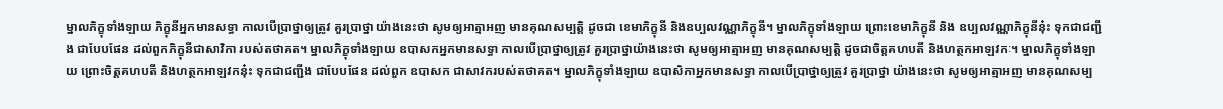ម្នាលភិក្ខុទាំងឡាយ ភិក្ខុនីអ្នកមានសទ្ធា កាលបើបា្រថ្នាឲ្យត្រូវ គួរបា្រថ្នា យ៉ាងនេះថា សូមឲ្យអាត្មាអញ មានគុណសម្បត្តិ ដូចជា ខេមាភិក្ខុនី និងឧប្បលវណ្ណាភិក្ខុនី។ ម្នាលភិក្ខុទាំងឡាយ ព្រោះខេមាភិក្ខុនី និង ឧប្បលវណ្ណាភិក្ខុនីនុ៎ះ ទុកជាជញ្ជីង ជាបែបផែន ដល់ពួកភិក្ខុនីជាសាវិកា របស់តថាគត។ ម្នាលភិក្ខុទាំងឡាយ ឧបាសកអ្នកមានសទ្ធា កាលបើប្រាថ្នាឲ្យត្រូវ គួរបា្រថ្នាយ៉ាងនេះថា សូមឲ្យអាត្មាអញ មានគុណសម្បត្តិ ដូចជាចិត្តគហបតី និងហត្ថកអាឡវកៈ។ ម្នាលភិក្ខុទាំងឡាយ ព្រោះចិត្តគហបតី និងហត្ថកអាឡវកនុ៎ះ ទុកជាជញ្ជីង ជាបែបផែន ដល់ពួក ឧបាសក ជាសាវករបស់តថាគត។ ម្នាលភិក្ខុទាំងឡាយ ឧបាសិកាអ្នកមានសទ្ធា កាលបើបា្រថ្នាឲ្យត្រូវ គួរបា្រថ្នា យ៉ាងនេះថា សូមឲ្យអាត្មាអញ មានគុណសម្ប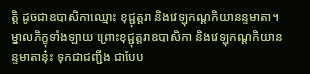ត្តិ ដូចជាឧបាសិកាឈ្មោះ ខុជ្ជុត្តរា និងវេឡុកណ្តកិយានន្ទមាតា។ ម្នាលភិក្ខុទាំងឡាយ ព្រោះខុជ្ជុត្តរាឧបាសិកា និងវេឡុកណ្តកិយានន្ទមាតានុ៎ះ ទុកជាជញ្ជីង ជាបែប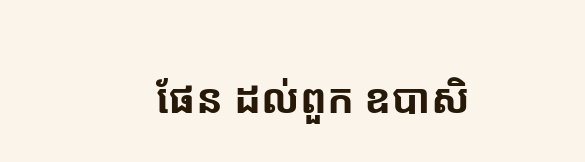ផែន ដល់ពួក ឧបាសិ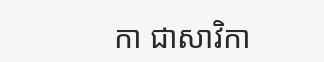កា ជាសាវិកា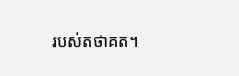របស់តថាគត។